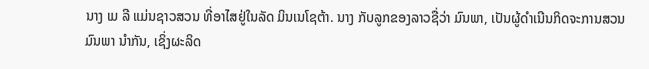ນາງ ເມ ລີ ແມ່ນຊາວສວນ ທີ່ອາໄສຢູ່ໃນລັດ ມິນເນໂຊຕ້າ. ນາງ ກັບລູກຂອງລາວຊື່ວ່າ ມົນພາ, ເປັນຜູ້ດຳເນີນກິດຈະການສວນ ມົນພາ ນຳກັນ, ເຊິ່ງຜະລິດ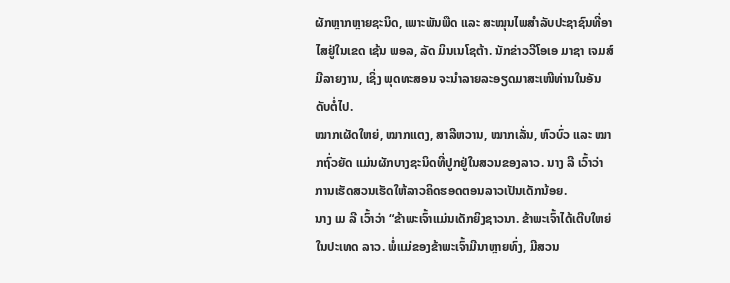ຜັກຫຼາກຫຼາຍຊະນິດ, ເພາະພັນພືດ ແລະ ສະໝຸນໄພສຳລັບປະຊາຊົນທີ່ອາໄສຢູ່ໃນເຂດ ເຊ້ນ ພອລ, ລັດ ມິນເນໂຊຕ້າ. ນັກຂ່າວວີໂອເອ ມາຊາ ເຈມສ໌ ມີລາຍງານ, ເຊິ່ງ ພຸດທະສອນ ຈະນຳລາຍລະອຽດມາສະເໜີທ່ານໃນອັນດັບຕໍ່ໄປ.
ໝາກເຜັດໃຫຍ່, ໝາກແຕງ, ສາລີຫວານ, ໝາກເລັ່ນ, ຫົວບົ່ວ ແລະ ໝາກຖົ່ວຍັດ ແມ່ນຜັກບາງຊະນິດທີ່ປູກຢູ່ໃນສວນຂອງລາວ. ນາງ ລີ ເວົ້າວ່າ ການເຮັດສວນເຮັດໃຫ້ລາວຄິດຮອດຕອນລາວເປັນເດັກນ້ອຍ.
ນາງ ເມ ລີ ເວົ້າວ່າ “ຂ້າພະເຈົ້າແມ່ນເດັກຍິງຊາວນາ. ຂ້າພະເຈົ້າໄດ້ເຕີບໃຫຍ່ໃນປະເທດ ລາວ. ພໍ່ແມ່ຂອງຂ້າພະເຈົ້າມີນາຫຼາຍທົ່ງ, ມີສວນ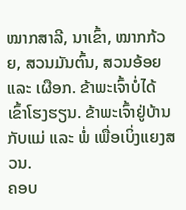ໝາກສາລີ, ນາເຂົ້າ, ໝາກກ້ວຍ, ສວນມັນຕົ້ນ, ສວນອ້ອຍ ແລະ ເຜືອກ. ຂ້າພະເຈົ້າບໍ່ໄດ້ເຂົ້າໂຮງຮຽນ. ຂ້າພະເຈົ້າຢູ່ບ້ານກັບແມ່ ແລະ ພໍ່ ເພື່ອເບິ່ງແຍງສວນ.
ຄອບ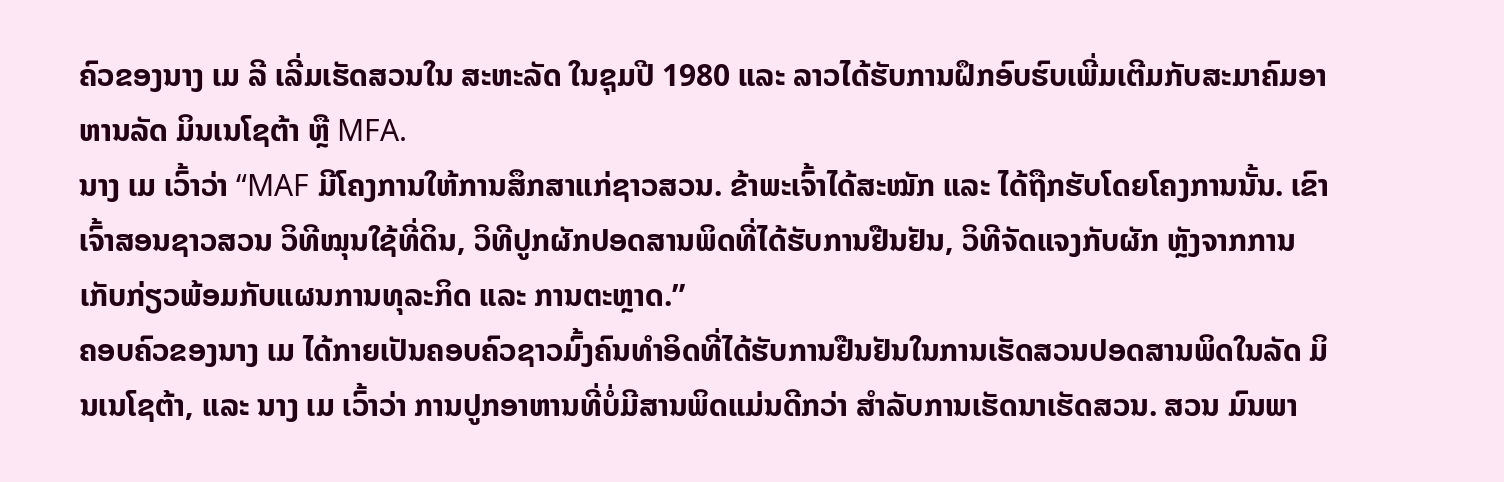ຄົວຂອງນາງ ເມ ລີ ເລີ່ມເຮັດສວນໃນ ສະຫະລັດ ໃນຊຸມປີ 1980 ແລະ ລາວໄດ້ຮັບການຝຶກອົບຮົບເພີ່ມເຕີມກັບສະມາຄົມອາຫານລັດ ມິນເນໂຊຕ້າ ຫຼື MFA.
ນາງ ເມ ເວົ້າວ່າ “MAF ມີໂຄງການໃຫ້ການສຶກສາແກ່ຊາວສວນ. ຂ້າພະເຈົ້າໄດ້ສະໝັກ ແລະ ໄດ້ຖືກຮັບໂດຍໂຄງການນັ້ນ. ເຂົາເຈົ້າສອນຊາວສວນ ວິທີໝຸນໃຊ້ທີ່ດິນ, ວິທີປູກຜັກປອດສານພິດທີ່ໄດ້ຮັບການຢືນຢັນ, ວິທີຈັດແຈງກັບຜັກ ຫຼັງຈາກການເກັບກ່ຽວພ້ອມກັບແຜນການທຸລະກິດ ແລະ ການຕະຫຼາດ.”
ຄອບຄົວຂອງນາງ ເມ ໄດ້ກາຍເປັນຄອບຄົວຊາວມົ້ງຄົນທຳອິດທີ່ໄດ້ຮັບການຢືນຢັນໃນການເຮັດສວນປອດສານພິດໃນລັດ ມິນເນໂຊຕ້າ, ແລະ ນາງ ເມ ເວົ້າວ່າ ການປູກອາຫານທີ່ບໍ່ມີສານພິດແມ່ນດີກວ່າ ສຳລັບການເຮັດນາເຮັດສວນ. ສວນ ມົນພາ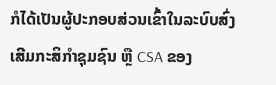ກໍໄດ້ເປັນຜູ້ປະກອບສ່ວນເຂົ້າໃນລະບົບສົ່ງເສີມກະສິກຳຊຸມຊົນ ຫຼື CSA ຂອງ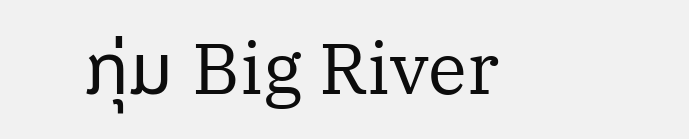ກຸ່ມ Big River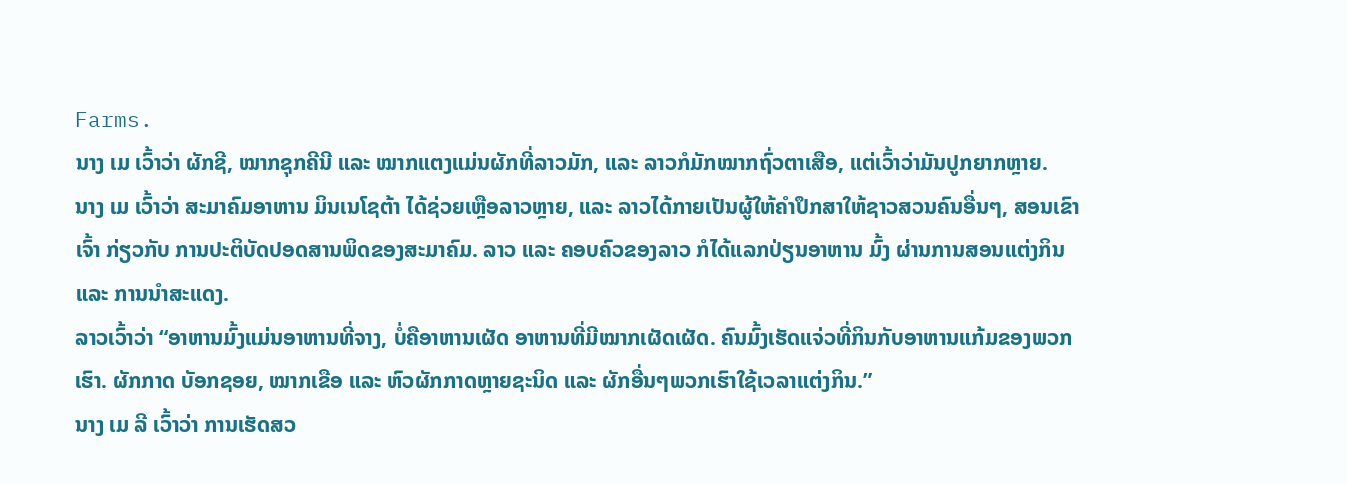Farms.
ນາງ ເມ ເວົ້າວ່າ ຜັກຊີ, ໝາກຊຸກຄີນີ ແລະ ໝາກແຕງແມ່ນຜັກທີ່ລາວມັກ, ແລະ ລາວກໍມັກໝາກຖົ່ວຕາເສືອ, ແຕ່ເວົ້າວ່າມັນປູກຍາກຫຼາຍ.
ນາງ ເມ ເວົ້າວ່າ ສະມາຄົມອາຫານ ມິນເນໂຊຕ້າ ໄດ້ຊ່ວຍເຫຼືອລາວຫຼາຍ, ແລະ ລາວໄດ້ກາຍເປັນຜູ້ໃຫ້ຄຳປຶກສາໃຫ້ຊາວສວນຄົນອື່ນໆ, ສອນເຂົາເຈົ້າ ກ່ຽວກັບ ການປະຕິບັດປອດສານພິດຂອງສະມາຄົມ. ລາວ ແລະ ຄອບຄົວຂອງລາວ ກໍໄດ້ແລກປ່ຽນອາຫານ ມົ້ງ ຜ່ານການສອນແຕ່ງກິນ ແລະ ການນຳສະແດງ.
ລາວເວົ້າວ່າ “ອາຫານມົ້ງແມ່ນອາຫານທີ່ຈາງ, ບໍ່ຄືອາຫານເຜັດ ອາຫານທີ່ມີໝາກເຜັດເຜັດ. ຄົນມົ້ງເຮັດແຈ່ວທີ່ກິນກັບອາຫານແກ້ມຂອງພວກເຮົາ. ຜັກກາດ ບັອກຊອຍ, ໝາກເຂືອ ແລະ ຫົວຜັກກາດຫຼາຍຊະນິດ ແລະ ຜັກອື່ນໆພວກເຮົາໃຊ້ເວລາແຕ່ງກິນ.”
ນາງ ເມ ລີ ເວົ້າວ່າ ການເຮັດສວ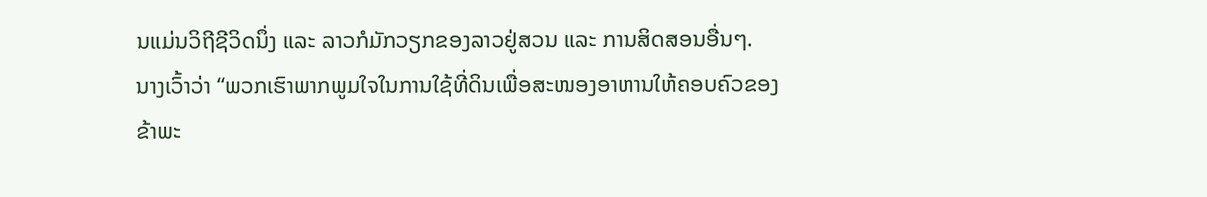ນແມ່ນວິຖີຊີວິດນຶ່ງ ແລະ ລາວກໍມັກວຽກຂອງລາວຢູ່ສວນ ແລະ ການສິດສອນອື່ນໆ.
ນາງເວົ້າວ່າ “ພວກເຮົາພາກພູມໃຈໃນການໃຊ້ທີ່ດິນເພື່ອສະໜອງອາຫານໃຫ້ຄອບຄົວຂອງຂ້າພະ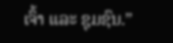ເຈົ້າ ແລະ ຊຸມຊົນ.”